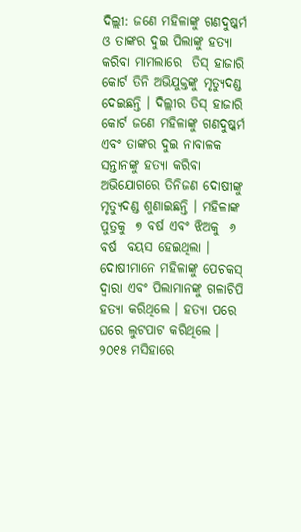ଦିଲ୍ଲୀ: ଜଣେ ମହିଳାଙ୍କୁ ଗଣଦୁଷ୍କର୍ମ ଓ ତାଙ୍କର ଦୁଇ ପିଲାଙ୍କୁ ହତ୍ୟା କରିବା ମାମଲାରେ  ତିସ୍ ହାଜାରି କୋର୍ଟ ତିନି ଅଭିଯୁକ୍ତଙ୍କୁ ମୃତ୍ଯୁଦଣ୍ଡ ଦେଇଛନ୍ତି । ଦିଲ୍ଲୀର ତିସ୍ ହାଜାରି କୋର୍ଟ ଜଣେ ମହିଳାଙ୍କୁ ଗଣଦୁଷ୍କର୍ମ ଏବଂ ତାଙ୍କର ଦୁଇ ନାବାଳକ ସନ୍ତାନଙ୍କୁ ହତ୍ୟା କରିବା ଅଭିଯୋଗରେ ତିନିଜଣ ଦୋଷୀଙ୍କୁ ମୃତ୍ଯୁଦଣ୍ଡ ଶୁଣାଇଛନ୍ତି । ମହିଳାଙ୍କ ପୁତ୍ରକୁ  ୭ ବର୍ଷ ଏବଂ ଝିଅକୁ  ୬ ବର୍ଷ  ବୟସ ହେଇଥିଲା । ଦୋଷୀମାନେ ମହିଳାଙ୍କୁ ପେଚକସ୍ ଦ୍ଵାରା ଏବଂ ପିଲାମାନଙ୍କୁ ଗଳାଚିପି ହତ୍ୟା କରିଥିଲେ । ହତ୍ୟା ପରେ ଘରେ ଲୁଟପାଟ କରିଥିଲେ । ୨୦୧୫ ମସିହାରେ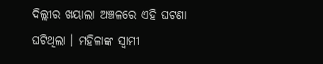ଦିଲ୍ଲୀର ଖୟାଲା ଅଞ୍ଚଳରେ ଏହି ଘଟଣା ଘଟିଥିଲା । ମହିଳାଙ୍କ ସ୍ଵାମୀ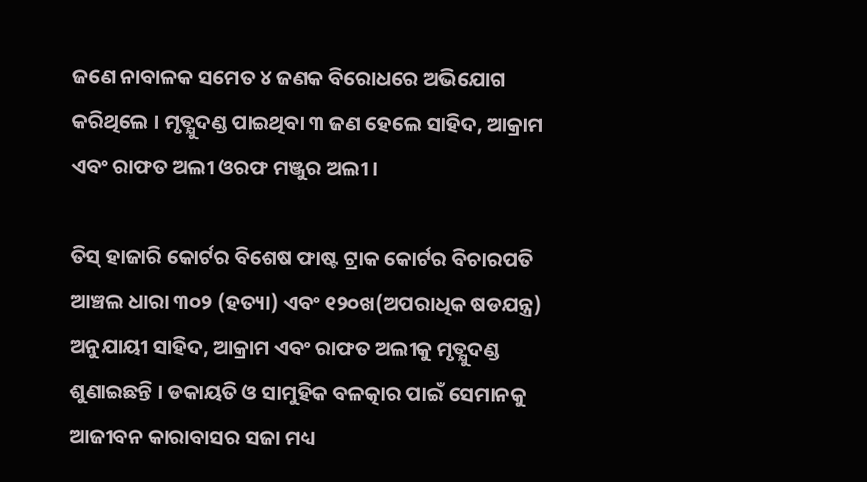ଜଣେ ନାବାଳକ ସମେତ ୪ ଜଣକ ବିରୋଧରେ ଅଭିଯୋଗ କରିଥିଲେ । ମୃତ୍ଯୁଦଣ୍ଡ ପାଇଥିବା ୩ ଜଣ ହେଲେ ସାହିଦ, ଆକ୍ରାମ ଏବଂ ରାଫତ ଅଲୀ ଓରଫ ମଞ୍ଜୁର ଅଲୀ ।

ତିସ୍ ହାଜାରି କୋର୍ଟର ବିଶେଷ ଫାଷ୍ଟ ଟ୍ରାକ କୋର୍ଟର ବିଚାରପତି ଆଞ୍ଚଲ ଧାରା ୩୦୨ (ହତ୍ୟା) ଏବଂ ୧୨୦ଖ(ଅପରାଧିକ ଷଡଯନ୍ତ୍ର) ଅନୁଯାୟୀ ସାହିଦ, ଆକ୍ରାମ ଏବଂ ରାଫତ ଅଲୀକୁ ମୃତ୍ଯୁଦଣ୍ଡ ଶୁଣାଇଛନ୍ତି । ଡକାୟତି ଓ ସାମୁହିକ ବଳତ୍କାର ପାଇଁ ସେମାନକୁ ଆଜୀବନ କାରାବାସର ସଜା ମଧ୍ୟ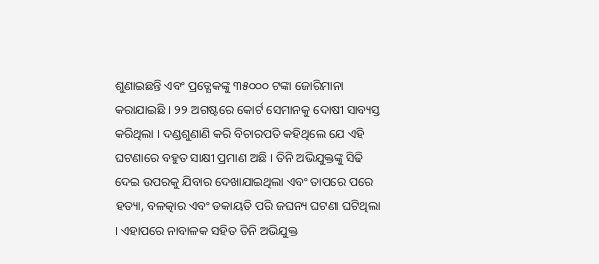ଶୁଣାଇଛନ୍ତି ଏବଂ ପ୍ରତ୍ଯେକଙ୍କୁ ୩୫୦୦୦ ଟଙ୍କା ଜୋରିମାନା କରାଯାଇଛି । ୨୨ ଅଗଷ୍ଟରେ କୋର୍ଟ ସେମାନକୁ ଦୋଷୀ ସାବ୍ୟସ୍ତ କରିଥିଲା । ଦଣ୍ଡଶୁଣାଣି କରି ବିଚାରପତି କହିଥିଲେ ଯେ ଏହି ଘଟଣାରେ ବହୁତ ସାକ୍ଷୀ ପ୍ରମାଣ ଅଛି । ତିନି ଅଭିଯୁକ୍ତଙ୍କୁ ସିଢି ଦେଇ ଉପରକୁ ଯିବାର ଦେଖାଯାଇଥିଲା ଏବଂ ତାପରେ ପରେ ହତ୍ୟା, ବଳତ୍କାର ଏବଂ ଡକାୟତି ପରି ଜଘନ୍ୟ ଘଟଣା ଘଟିଥିଲା । ଏହାପରେ ନାବାଳକ ସହିତ ତିନି ଅଭିଯୁକ୍ତ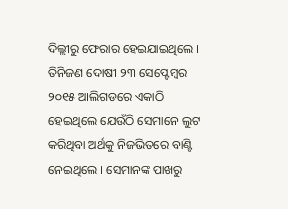ଦିଲ୍ଲୀରୁ ଫେରାର ହେଇଯାଇଥିଲେ । ତିନିଜଣ ଦୋଷୀ ୨୩ ସେପ୍ଟେମ୍ବର ୨୦୧୫ ଆଲିଗଡରେ ଏକାଠି ହେଇଥିଲେ ଯେଉଁଠି ସେମାନେ ଲୁଟ କରିଥିବା ଅର୍ଥକୁ ନିଜଭିତରେ ବାଣ୍ଟି ନେଇଥିଲେ । ସେମାନଙ୍କ ପାଖରୁ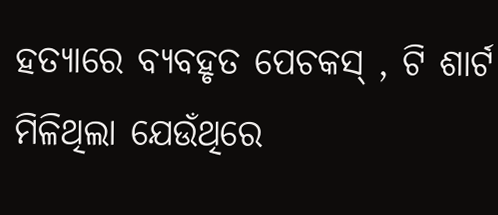ହତ୍ୟାରେ ବ୍ୟବହୃତ ପେଚକସ୍ , ଟି ଶାର୍ଟ ମିଳିଥିଲା ଯେଉଁଥିରେ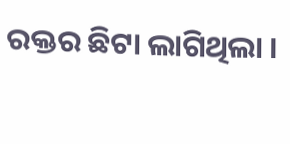ରକ୍ତର ଛିଟା ଲାଗିଥିଲା ।